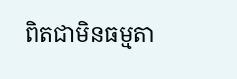ពិតជាមិនធម្មតា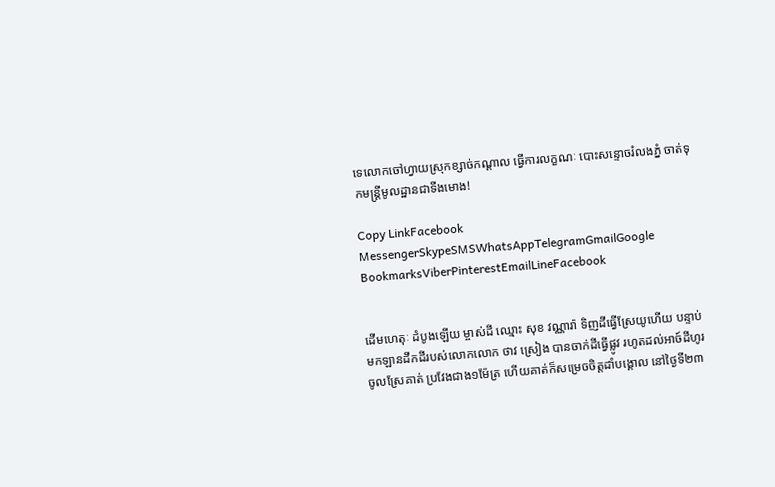ទេលោកចៅហ្វាយស្រុកខ្សាច់កណ្តាល ធ្វើការលក្ខណៈ បោះសន្ទោចរំលងភ្នំ ចាត់ទុកមន្ត្រីមូលដ្ឋានជាទីងមោង!

Copy LinkFacebook MessengerSkypeSMSWhatsAppTelegramGmailGoogle BookmarksViberPinterestEmailLineFacebook


ដើមហេតុៈ ដំបូងឡើយ ម្ចាស់ដី ឈ្មោះ សុខ វណ្ណារ៉ា ទិញដីធ្វើស្រែយូហើយ បន្ទាប់មកឡានដឹកដីរបស់លោកលោក ថាវ ស្រៀង បានចាក់ដីធ្វើផ្លូវ រហូតដល់អាច៍ដីហូរចូលស្រែគាត់ ប្រវែងជាង១ម៉ែត្រ ហើយគាត់ក៏សម្រេចចិត្តដាំបង្គោល នៅថ្ងៃទី២៣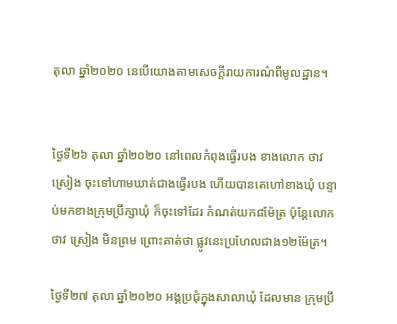តុលា ឆ្នាំ២០២០ នេបើយោងតាមសេចក្តីរាយការណ៌ពីមូលដ្ឋាន។


ថ្ងៃទី២៦ តុលា ឆ្នាំ២០២០ នៅពេលកំពុងធ្វើរបង ខាងលោក ថាវ ស្រៀង ចុះទៅហាមឃាត់ជាងធ្វើរបង ហើយបានតេហៅខាងឃុំ បន្ទាប់មកខាងក្រុមប្រឹក្សាឃុំ ក៏ចុះទៅដែរ កំណត់យក៨ម៉ែត្រ ប៉ុន្តែលោកថាវ ស្រៀង មិនព្រម ព្រោះគាត់ថា ផ្លូវនេះប្រហែលជាង១២ម៉ែត្រ។

ថ្ងៃទី២៧ តុលា ឆ្នាំ២០២០ អង្គប្រជុំក្នុងសាលាឃុំ ដែលមាន ក្រុមប្រឹ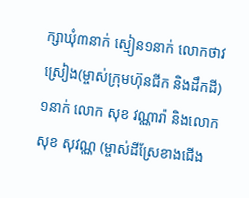ក្សាឃុំ៣នាក់ ស្មៀន១នាក់ លោកថាវ ស្រៀង(ម្ចាស់ក្រុមហ៊ុនជីក និងដឹកដី)១នាក់ លោក សុខ វណ្ណារ៉ា និងលោក សុខ សុវណ្ណ (ម្ចាស់ដីស្រែខាងជើង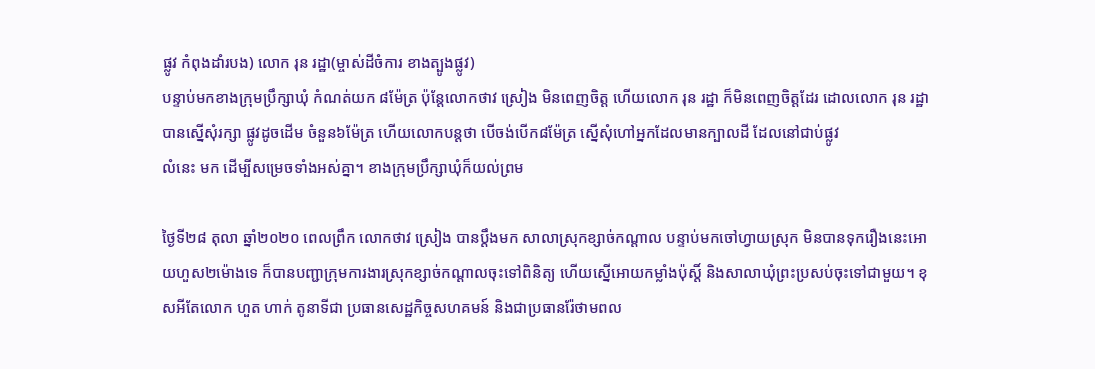ផ្លូវ កំពុងដាំរបង) លោក រុន រដ្ឋា(ម្ចាស់ដីចំការ ខាងត្បូងផ្លូវ)
បន្ទាប់មកខាងក្រុមប្រឹក្សាឃុំ កំណត់យក ៨ម៉ែត្រ ប៉ុន្តែលោកថាវ ស្រៀង មិនពេញចិត្ត ហើយលោក រុន រដ្ឋា ក៏មិនពេញចិត្តដែរ ដោលលោក រុន រដ្ឋា បានស្នើសុំរក្សា ផ្លូវដូចដើម ចំនួន៦ម៉ែត្រ ហើយលោកបន្តថា បើចង់បើក៨ម៉ែត្រ ស្នើសុំហៅអ្នកដែលមានក្បាលដី ដែលនៅជាប់ផ្លូវ
លំនេះ មក ដើម្បីសម្រេចទាំងអស់គ្នា។ ខាងក្រុមប្រឹក្សាឃុំក៏យល់ព្រម

ថ្ងៃទី២៨ តុលា ឆ្នាំ២០២០ ពេលព្រឹក លោកថាវ ស្រៀង បានប្តឹងមក សាលាស្រុកខ្សាច់កណ្តាល បន្ទាប់មកចៅហ្វាយស្រុក មិនបានទុករឿងនេះអោយហួស២ម៉ោងទេ ក៏បានបញ្ជាក្រុមការងារស្រុកខ្សាច់កណ្តាលចុះទៅពិនិត្យ ហើយស្នើអោយកម្លាំងប៉ុស្តិ៍ និងសាលាឃុំព្រះប្រសប់ចុះទៅជាមួយ។ ខុសអីតែលោក ហួត ហាក់ តូនាទីជា ប្រធានសេដ្ឋកិច្ចសហគមន៍ និងជាប្រធានរ៉ែថាមពល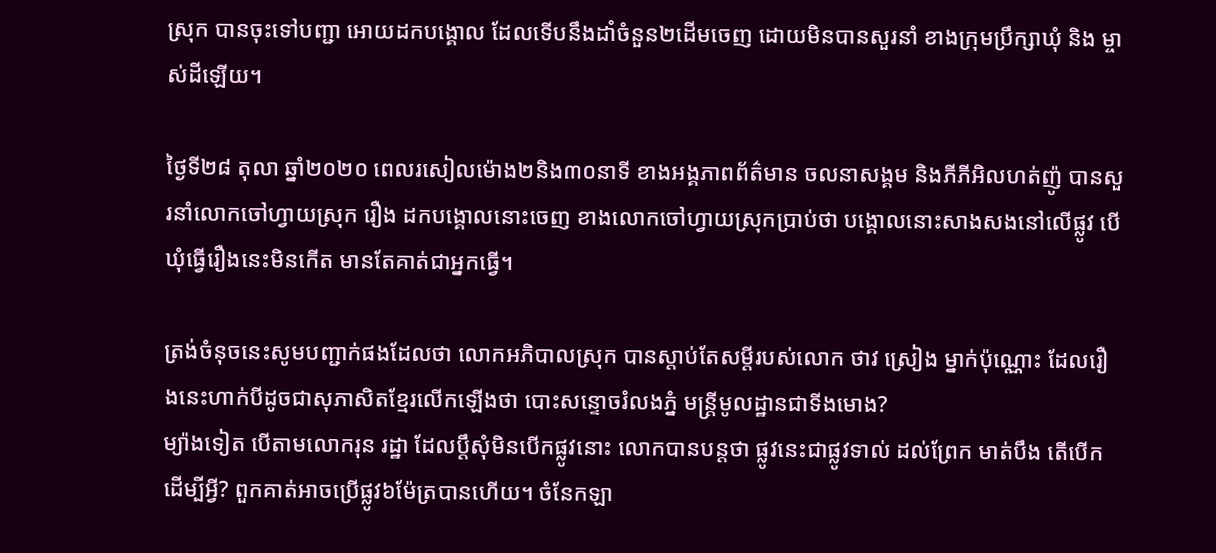ស្រុក បានចុះទៅបញ្ជា អោយដកបង្គោល ដែលទើបនឹងដាំចំនួន២ដើមចេញ ដោយមិនបានសួរនាំ ខាងក្រុមប្រឹក្សាឃុំ និង ម្ចាស់ដីឡើយ។

ថ្ងៃទី២៨ តុលា ឆ្នាំ២០២០ ពេលរសៀលម៉ោង២និង៣០នាទី ខាងអង្គភាពព័ត៌មាន ចលនាសង្គម និងភីភីអិលហត់ញ៉ូ បានសួរនាំលោកចៅហ្វាយស្រុក រឿង ដកបង្គោលនោះចេញ ខាងលោកចៅហ្វាយស្រុកប្រាប់ថា បង្គោលនោះសាងសងនៅលើផ្លូវ បើឃុំធ្វើរឿងនេះមិនកើត មានតែគាត់ជាអ្នកធ្វើ។

ត្រង់ចំនុចនេះសូមបញ្ជាក់ផងដែលថា លោកអភិបាលស្រុក បានស្តាប់តែសម្តីរបស់លោក ថាវ ស្រៀង ម្នាក់ប៉ុណ្ណោះ ដែលរឿងនេះហាក់បីដូចជាសុភាសិតខ្មែរលើកឡើងថា បោះសន្ទោចរំលងភ្នំ មន្ត្រីមូលដ្ឋានជាទីងមោង?
ម្យ៉ាងទៀត បើតាមលោករុន រដ្ឋា ដែលប្តឹសុំមិនបើកផ្លូវនោះ លោកបានបន្តថា ផ្លូវនេះជាផ្លូវទាល់ ដល់ព្រែក មាត់បឹង តើបើកដើម្បីអ្វី? ពួកគាត់អាចប្រើផ្លូវ៦ម៉ែត្របានហើយ។ ចំនែកឡា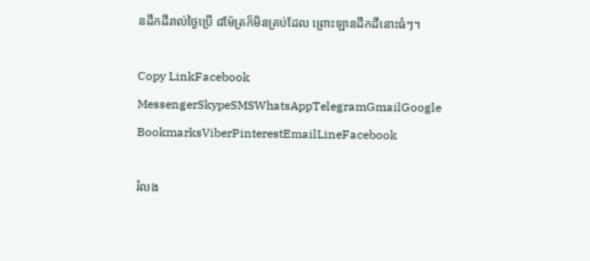នដឹកដីរាល់ថ្ងៃប្រើ ៨ម៉ែត្រក៏មិនគ្រប់ដែល ព្រោះឡានដឹកដីនោះធំៗ។

Copy LinkFacebook MessengerSkypeSMSWhatsAppTelegramGmailGoogle BookmarksViberPinterestEmailLineFacebook

រំលង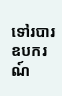ទៅរបារឧបករណ៍